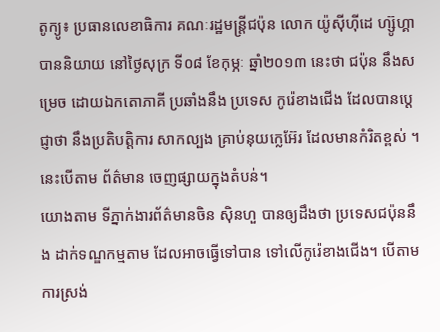តូក្យូ៖ ប្រធានលេខាធិការ គណៈរដ្ឋមន្រ្តីជប៉ុន លោក យ៉ូស៊ីហ៊ីដេ ហ្ស៊ូហ្គា បាននិយាយ នៅថ្ងៃសុក្រ ទី០៨ ខែកុម្ភៈ ឆ្នាំ២០១៣ នេះថា ជប៉ុន នឹងសម្រេច ដោយឯកតោភាគី ប្រឆាំងនឹង ប្រទេស កូរ៉េខាងជើង ដែលបានប្តេជ្ញាថា នឹងប្រតិបត្តិការ សាកល្បង គ្រាប់នុយក្លេអ៊ែរ ដែលមានកំរិតខ្ពស់ ។ នេះបើតាម ព័ត៌មាន ចេញផ្សាយក្នុងតំបន់។
យោងតាម ទីភ្នាក់ងារព័ត៌មានចិន ស៊ិនហួ បានឲ្យដឹងថា ប្រទេសជប៉ុននឹង ដាក់ទណ្ឌកម្មតាម ដែលអាចធ្វើទៅបាន ទៅលើកូរ៉េខាងជើង។ បើតាមការស្រង់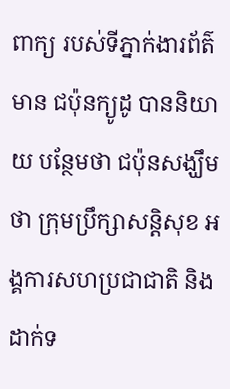ពាក្យ របស់ទីភ្នាក់ងារព័ត៌មាន ជប៉ុនក្យូដូ បាននិយាយ បន្ថែមថា ជប៉ុនសង្ឃឹមថា ក្រុមប្រឹក្សាសន្តិសុខ អង្គការសហប្រជាជាតិ និង ដាក់ទ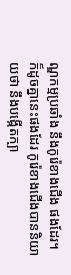ណ្ឌកម្មប្រឆាំង នឹងកូរ៉េខាងជើង ផងដែរ។
ក៏ដូចគ្នានេះផងដែរ កូរ៉េខាងជើងបាននិយាយថា នឹងបង្កើតក្បា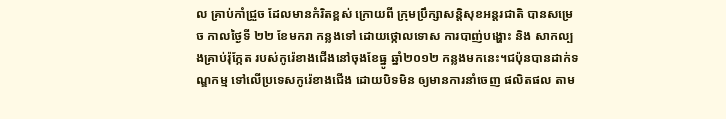ល គ្រាប់កាំជ្រួច ដែលមានកំរិតខ្ពស់ ក្រោយពី ក្រុមប្រឹក្សាសន្តិសុខអន្តរជាតិ បានសម្រេច កាលថ្ងៃទី ២២ ខែមករា កន្លងទៅ ដោយថ្កោលទោស ការបាញ់បង្ហោះ និង សាកល្បងគ្រាប់រ៉ុក្កែត របស់កូរ៉េខាងជើងនៅចុងខែធ្នូ ឆ្នាំ២០១២ កន្លងមកនេះ។ជប៉ុនបានដាក់ទណ្ឌកម្ម ទៅលើប្រទេសកូរ៉េខាងជើង ដោយបិទមិន ឲ្យមានការនាំចេញ ផលិតផល តាម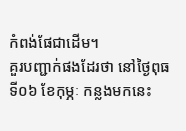កំពង់ផែជាដើម។
គួរបញ្ជាក់ផងដែរថា នៅថ្ងៃពុធ ទី០៦ ខែកុម្ភៈ កន្លងមកនេះ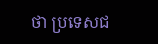ថា ប្រទេសជ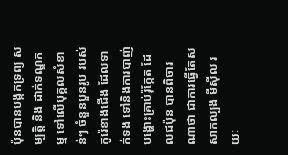ប៉ុនបានបង្កកទ្រព្យ សម្បត្តិ និង ដាក់ទណ្ឌកម្ម ទៅលើបុគ្គលសំខាន់ៗ ចំនួនបួនរូប របស់កូរ៉េខាងជើង ដែលទាក់ទង ទៅនិងការបាញ់បង្ហោះគ្រាប់រ៉ុក្កែត ដែលជប៉ុន បានពិចារណាថា ជាការធ្វើតែសសាកល្បង មីស៊ីល រយៈ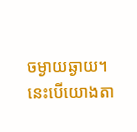ចម្ងាយឆ្ងាយ។ នេះបើយោងតា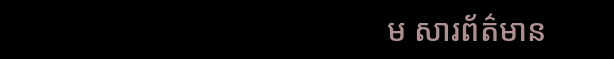ម សារព័ត៌មាន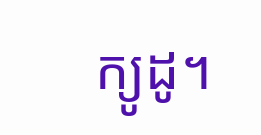ក្យូដូ។